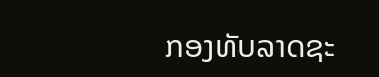ກອງທັບລາດຊະ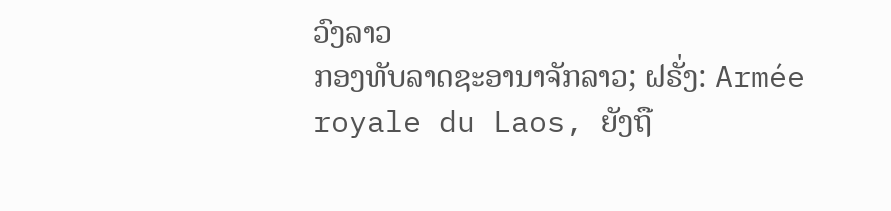ວົງລາວ
ກອງທັບລາດຊະອານາຈັກລາວ; ຝຣັ່ງ: Armée royale du Laos, ຍັງຖື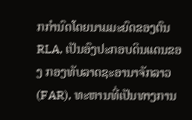ກກຳນົດໂດຍນາມມະຍົດຂອງຕົນ RLA, ເປັນອົງປະກອບດິນແດນຂອງ ກອງທັບລາດຊະອານາຈັກລາວ (FAR), ທະຫານທີ່ເປັນທາງການ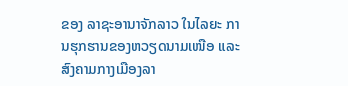ຂອງ ລາຊະອານາຈັກລາວ ໃນໄລຍະ ການຮຸກຮານຂອງຫວຽດນາມເໜືອ ແລະ ສົງຄາມກາງເມືອງລາ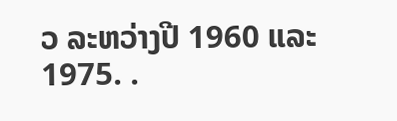ວ ລະຫວ່າງປີ 1960 ແລະ 1975. .